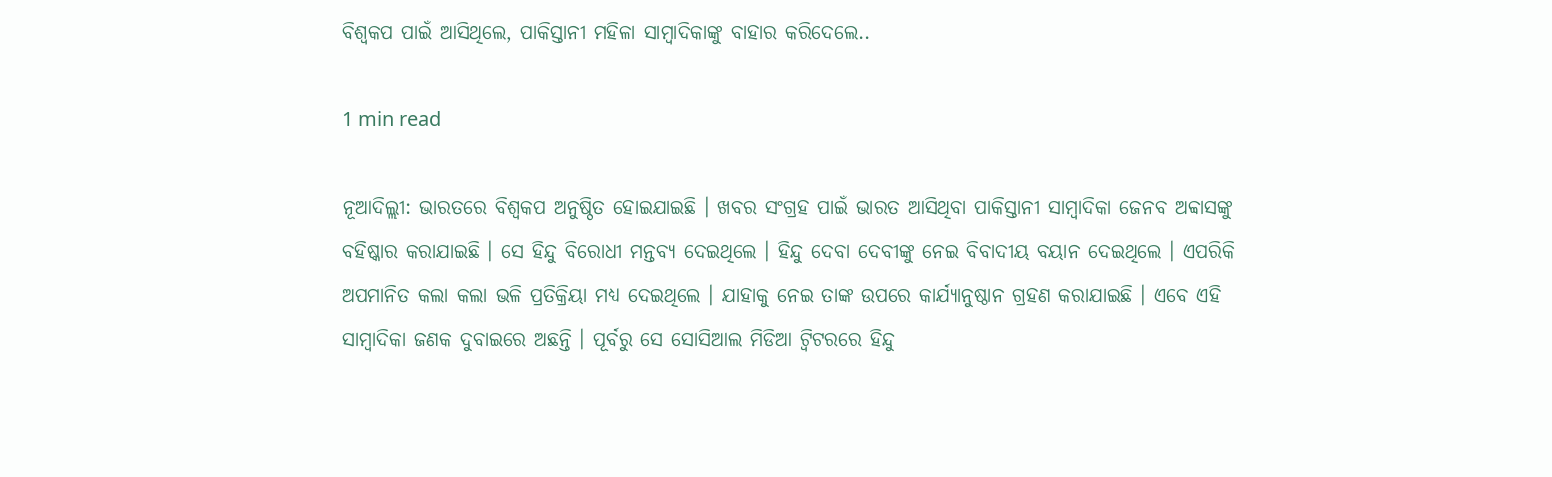ବିଶ୍ବକପ ପାଇଁ ଆସିଥିଲେ, ପାକିସ୍ତାନୀ ମହିଳା ସାମ୍ବାଦିକାଙ୍କୁ ବାହାର କରିଦେଲେ..

1 min read

ନୂଆଦିଲ୍ଲୀ: ଭାରତରେ ବିଶ୍ବକପ ଅନୁଷ୍ଠିତ ହୋଇଯାଇଛି । ଖବର ସଂଗ୍ରହ ପାଇଁ ଭାରତ ଆସିଥିବା ପାକିସ୍ତାନୀ ସାମ୍ବାଦିକା ଜେନବ ଅବ୍ବାସଙ୍କୁ ବହିଷ୍କାର କରାଯାଇଛି । ସେ ହିନ୍ଦୁ ବିରୋଧୀ ମନ୍ତବ୍ୟ ଦେଇଥିଲେ । ହିନ୍ଦୁ ଦେବା ଦେବୀଙ୍କୁ ନେଇ ବିବାଦୀୟ ବୟାନ ଦେଇଥିଲେ । ଏପରିକି ଅପମାନିତ କଲା କଲା ଭଳି ପ୍ରତିକ୍ରିୟା ମଧ୍ୟ ଦେଇଥିଲେ । ଯାହାକୁ ନେଇ ତାଙ୍କ ଉପରେ କାର୍ଯ୍ୟାନୁଷ୍ଠାନ ଗ୍ରହଣ କରାଯାଇଛି । ଏବେ ଏହି ସାମ୍ବାଦିକା ଜଣକ ଦୁବାଇରେ ଅଛନ୍ତି । ପୂର୍ବରୁ ସେ ସୋସିଆଲ ମିଡିଆ ଟ୍ବିଟରରେ ହିନ୍ଦୁ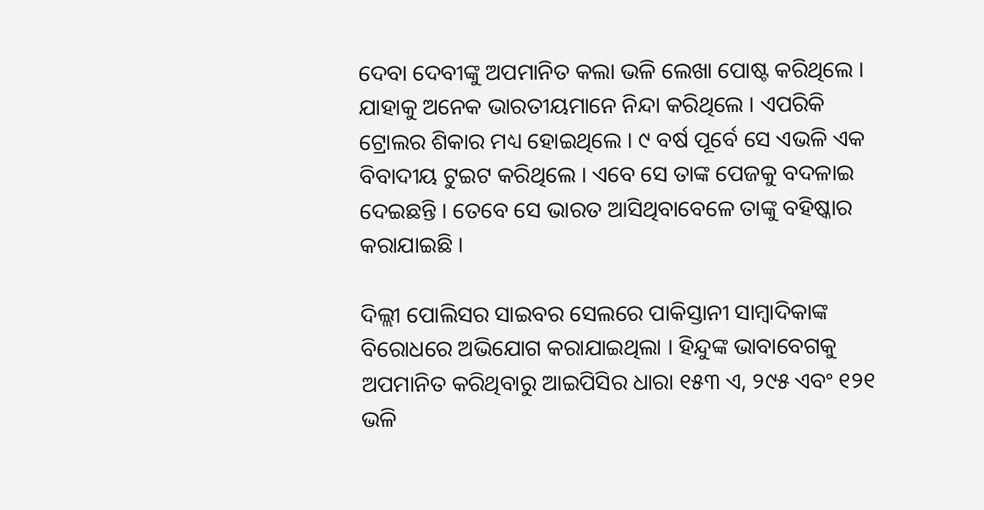ଦେବା ଦେବୀଙ୍କୁ ଅପମାନିତ କଲା ଭଳି ଲେଖା ପୋଷ୍ଟ କରିଥିଲେ । ଯାହାକୁ ଅନେକ ଭାରତୀୟମାନେ ନିନ୍ଦା କରିଥିଲେ । ଏପରିକି ଟ୍ରୋଲର ଶିକାର ମଧ୍ୟ ହୋଇଥିଲେ । ୯ ବର୍ଷ ପୂର୍ବେ ସେ ଏଭଳି ଏକ ବିବାଦୀୟ ଟୁଇଟ କରିଥିଲେ । ଏବେ ସେ ତାଙ୍କ ପେଜକୁ ବଦଳାଇ ଦେଇଛନ୍ତି । ତେବେ ସେ ଭାରତ ଆସିଥିବାବେଳେ ତାଙ୍କୁ ବହିଷ୍କାର କରାଯାଇଛି ।

ଦିଲ୍ଲୀ ପୋଲିସର ସାଇବର ସେଲରେ ପାକିସ୍ତାନୀ ସାମ୍ବାଦିକାଙ୍କ ବିରୋଧରେ ଅଭିଯୋଗ କରାଯାଇଥିଲା । ହିନ୍ଦୁଙ୍କ ଭାବାବେଗକୁ ଅପମାନିତ କରିଥିବାରୁ ଆଇପିସିର ଧାରା ୧୫୩ ଏ, ୨୯୫ ଏବଂ ୧୨୧ ଭଳି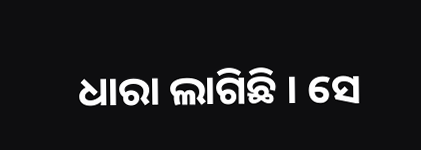ଧାରା ଲାଗିଛି । ସେ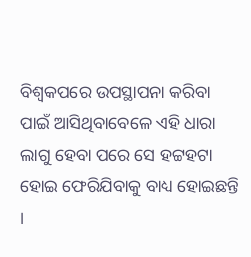ବିଶ୍ବକପରେ ଉପସ୍ଥାପନା କରିବା ପାଇଁ ଆସିଥିବାବେଳେ ଏହି ଧାରା ଲାଗୁ ହେବା ପରେ ସେ ହଟ୍ଟହଟା ହୋଇ ଫେରିଯିବାକୁ ବାଧ୍ୟ ହୋଇଛନ୍ତି ।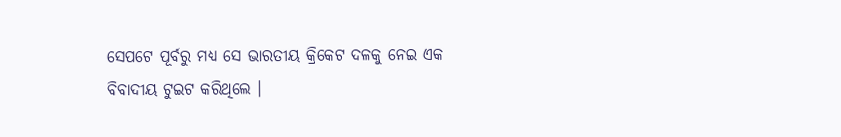ସେପଟେ ପୂର୍ବରୁ ମଧ୍ୟ ସେ ଭାରତୀୟ କ୍ରିକେଟ ଦଳକୁ ନେଇ ଏକ ବିବାଦୀୟ ଟୁଇଟ କରିଥିଲେ ।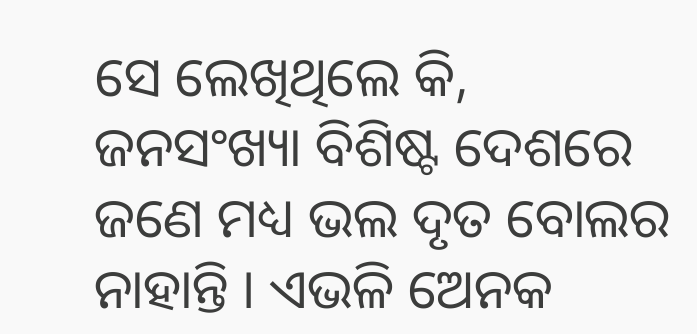ସେ ଲେଖିଥିଲେ କି, ଜନସଂଖ୍ୟା ବିଶିଷ୍ଟ ଦେଶରେ ଜଣେ ମଧ୍ୟ ଭଲ ଦୃତ ବୋଲର ନାହାନ୍ତି । ଏଭଳି ଅେନକ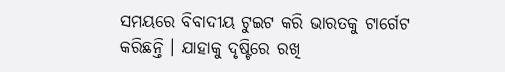ସମୟରେ ବିବାଦୀୟ ଟୁଇଟ କରି ଭାରତକୁ ଟାର୍ଗେଟ କରିଛନ୍ତି । ଯାହାକୁ ଦୃଷ୍ଟିରେ ରଖି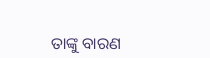ତାଙ୍କୁ ବାରଣ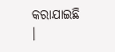କରାଯାଇଛି ।